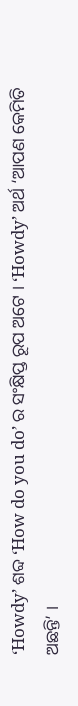‘Howdy’ ଶବ୍ଦ ‘How do you do’ ର ସଂକ୍ଷିପ୍ତ ରୂପ ଅଟେ । ‘Howdy’ ଅର୍ଥ ‘ଆପଣ କେମିତି ଅଛନ୍ତି’ ।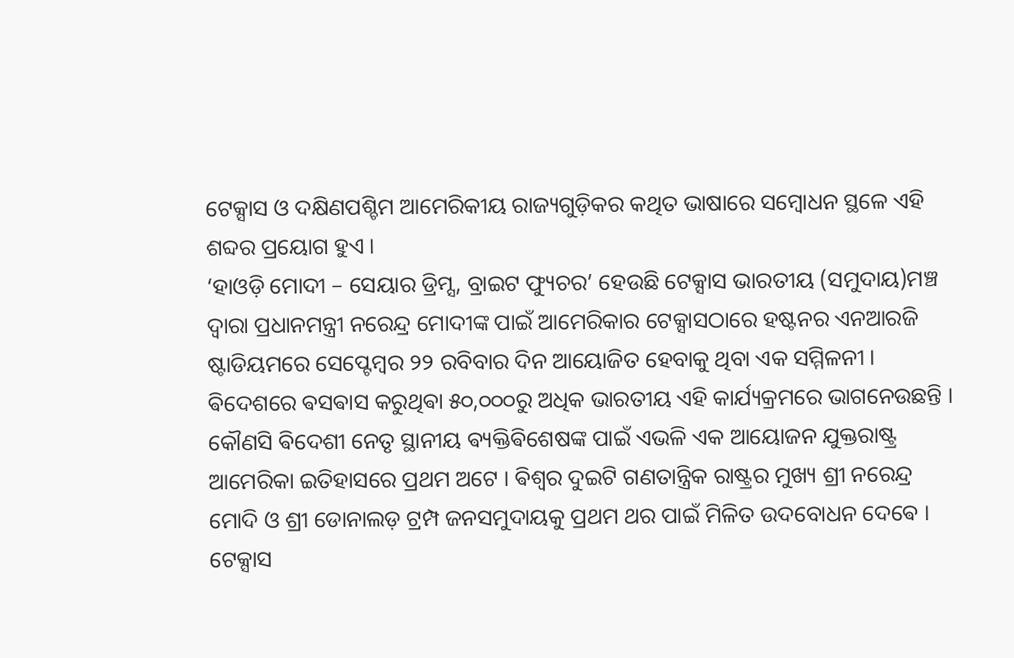ଟେକ୍ସାସ ଓ ଦକ୍ଷିଣପଶ୍ଚିମ ଆମେରିକୀୟ ରାଜ୍ୟଗୁଡ଼ିକର କଥିତ ଭାଷାରେ ସମ୍ବୋଧନ ସ୍ଥଳେ ଏହି ଶବ୍ଦର ପ୍ରୟୋଗ ହୁଏ ।
‘ହାଓଡ଼ି ମୋଦୀ – ସେୟାର ଡ୍ରିମ୍ସ, ବ୍ରାଇଟ ଫ୍ୟୁଚର’ ହେଉଛି ଟେକ୍ସାସ ଭାରତୀୟ (ସମୁଦାୟ)ମଞ୍ଚ ଦ୍ୱାରା ପ୍ରଧାନମନ୍ତ୍ରୀ ନରେନ୍ଦ୍ର ମୋଦୀଙ୍କ ପାଇଁ ଆମେରିକାର ଟେକ୍ସାସଠାରେ ହଷ୍ଟନର ଏନଆରଜି ଷ୍ଟାଡିୟମରେ ସେପ୍ଟେମ୍ବର ୨୨ ରବିବାର ଦିନ ଆୟୋଜିତ ହେବାକୁ ଥିବା ଏକ ସମ୍ମିଳନୀ । ଵିଦେଶରେ ଵସଵାସ କରୁଥିଵା ୫୦,୦୦୦ରୁ ଅଧିକ ଭାରତୀୟ ଏହି କାର୍ଯ୍ୟକ୍ରମରେ ଭାଗନେଉଛନ୍ତି ।
କୌଣସି ଵିଦେଶୀ ନେତୃ ସ୍ଥାନୀୟ ଵ୍ୟକ୍ତିଵିଶେଷଙ୍କ ପାଇଁ ଏଭଳି ଏକ ଆୟୋଜନ ଯୁକ୍ତରାଷ୍ଟ୍ର ଆମେରିକା ଇତିହାସରେ ପ୍ରଥମ ଅଟେ । ଵିଶ୍ଵର ଦୁଇଟି ଗଣତାନ୍ତ୍ରିକ ରାଷ୍ଟ୍ରର ମୁଖ୍ୟ ଶ୍ରୀ ନରେନ୍ଦ୍ର ମୋଦି ଓ ଶ୍ରୀ ଡୋନାଲଡ଼ ଟ୍ରମ୍ପ ଜନସମୁଦାୟକୁ ପ୍ରଥମ ଥର ପାଇଁ ମିଳିତ ଉଦବୋଧନ ଦେଵେ ।
ଟେକ୍ସାସ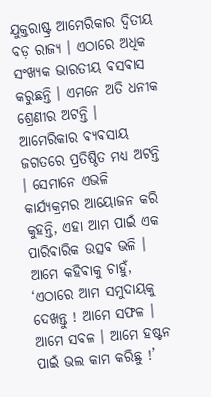ଯୁକ୍ତରାଷ୍ଟ୍ର ଆମେରିକାର ଦ୍ଵିତୀୟ ବଡ଼ ରାଜ୍ୟ । ଏଠାରେ ଅଧିକ ସଂଖ୍ୟକ ଭାରତୀୟ ଵସଵାସ କରୁଛନ୍ତି । ଏମନେ ଅତି ଧନୀକ ଶ୍ରେଣୀର ଅଟନ୍ତି । ଆମେରିକାର ଵ୍ୟଵସାୟ ଜଗତରେ ପ୍ରତିଷ୍ଠିତ ମଧ୍ୟ ଅଟନ୍ତି । ସେମାନେ ଏଭଳି କାର୍ଯ୍ୟକ୍ରମର ଆୟୋଜନ କରି କୁହନ୍ତି, ଏହା ଆମ ପାଇଁ ଏକ ପାରିଵାରିକ ଉତ୍ସଵ ଭଳି । ଆମେ କହିଵାକୁ ଚାହୁଁ, ‘ଏଠାରେ ଆମ ସମୁଦାୟକୁ ଦେଖନ୍ତୁ ! ଆମେ ସଫଳ । ଆମେ ସବଳ । ଆମେ ହଷ୍ଟନ ପାଇଁ ଭଲ କାମ କରିଛୁ !’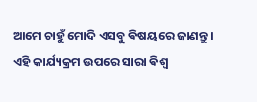ଆମେ ଚାହୁଁ ମୋଦି ଏସବୁ ଵିଷୟରେ ଜାଣନ୍ତୁ ।
ଏହି କାର୍ଯ୍ୟକ୍ରମ ଉପରେ ସାରା ଵିଶ୍ଵ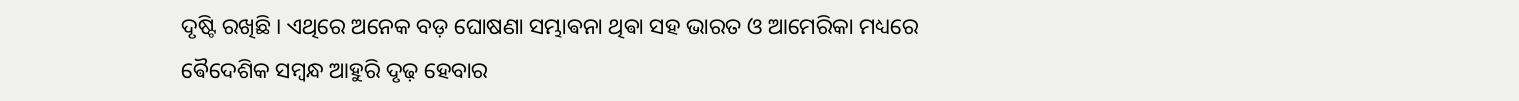ଦୃଷ୍ଟି ରଖିଛି । ଏଥିରେ ଅନେକ ବଡ଼ ଘୋଷଣା ସମ୍ଭାଵନା ଥିଵା ସହ ଭାରତ ଓ ଆମେରିକା ମଧ୍ୟରେ ଵୈଦେଶିକ ସମ୍ବନ୍ଧ ଆହୁରି ଦୃଢ଼ ହେବାର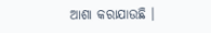ଆଶା କରାଯାଉଛି ।